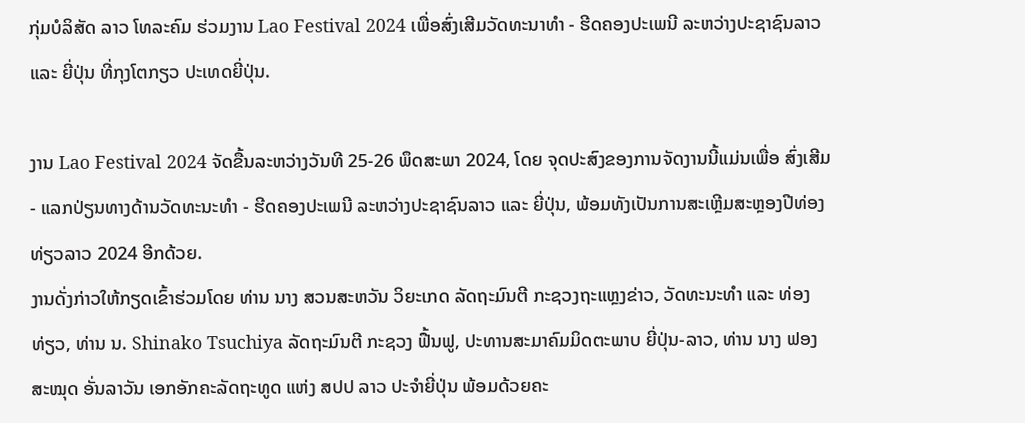ກຸ່ມບໍລິສັດ ລາວ ໂທລະຄົມ ຮ່ວມງານ Lao Festival 2024 ເພື່ອສົ່ງເສີມວັດທະນາທຳ - ຮີດຄອງປະເພນີ ລະຫວ່າງປະຊາຊົນລາວ ແລະ ຍີ່ປຸ່ນ ທີ່ກຸງໂຕກຽວ ປະເທດຍີ່ປຸ່ນ.

ງານ Lao Festival 2024 ຈັດຂື້ນລະຫວ່າງວັນທີ 25-26 ພຶດສະພາ 2024, ໂດຍ ຈຸດປະສົງຂອງການຈັດງານນີ້ແມ່ນເພື່ອ ສົ່ງເສີມ - ແລກປ່ຽນທາງດ້ານວັດທະນະທຳ - ຮີດຄອງປະເພນີ ລະຫວ່າງປະຊາຊົນລາວ ແລະ ຍີ່ປຸ່ນ, ພ້ອມທັງເປັນການສະເຫຼີມສະຫຼອງປີທ່ອງທ່ຽວລາວ 2024 ອີກດ້ວຍ.
ງານດັ່ງກ່າວໃຫ້ກຽດເຂົ້າຮ່ວມໂດຍ ທ່ານ ນາງ ສວນສະຫວັນ ວິຍະເກດ ລັດຖະມົນຕີ ກະຊວງຖະແຫຼງຂ່າວ, ວັດທະນະທຳ ແລະ ທ່ອງທ່ຽວ, ທ່ານ ນ. Shinako Tsuchiya ລັດຖະມົນຕີ ກະຊວງ ຟື້ນຟູ, ປະທານສະມາຄົມມິດຕະພາບ ຍີ່ປຸ່ນ-ລາວ, ທ່ານ ນາງ ຟອງສະໝຸດ ອັ່ນລາວັນ ເອກອັກຄະລັດຖະທູດ ແຫ່ງ ສປປ ລາວ ປະຈໍາຍີ່ປຸ່ນ ພ້ອມດ້ວຍຄະ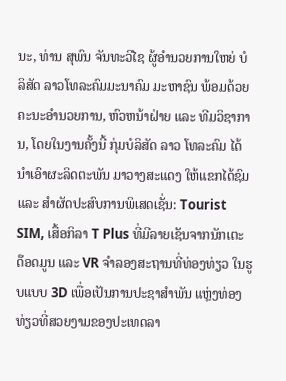ນະ, ທ່ານ ສຸພົນ ຈັນທະວີໄຊ ຜູ້ອຳນວຍການໃຫຍ່ ບໍລິສັດ ລາວໂທລະຄົມມະນາຄົມ ມະຫາຊົນ ພ້ອມດ້ວຍຄະນະອຳນວຍການ, ຫົວຫນ້າຝ່າຍ ແລະ ທີມວິຊາການ, ໂດຍໃນງານຄັ້ງນີ້ ກຸ່ມບໍລິສັດ ລາວ ໂທລະຄົມ ໄດ້ນຳເອົາຜະລິດຕະພັນ ມາວາງສະແດງ ໃຫ້ແຂກໄດ້ຊົມ ແລະ ສຳຜັດປະສົບການພິເສດເຊັ່ນ: Tourist SIM, ເສື້ອກິລາ T Plus ທີ່ມີລາຍເຊັນຈາກນັກເຕະ ດ໊ອດມູນ ແລະ VR ຈຳລອງສະຖານທີ່ທ່ອງທ່ຽວ ໃນຮູບແບບ 3D ເພື່ອເປັນການປະຊາສຳພັນ ແຫຼ່ງທ່ອງທ່ຽວທີ່ສວຍງາມຂອງປະເທດລາ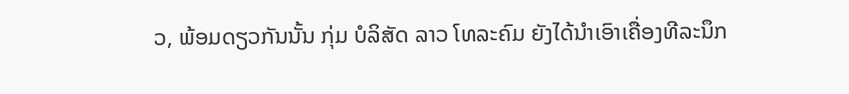ວ, ພ້ອມດຽວກັນນັ້ນ ກຸ່ມ ບໍລິສັດ ລາວ ໂທລະຄົມ ຍັງໄດ້ນຳເອົາເຄື່ອງທີລະນຶກ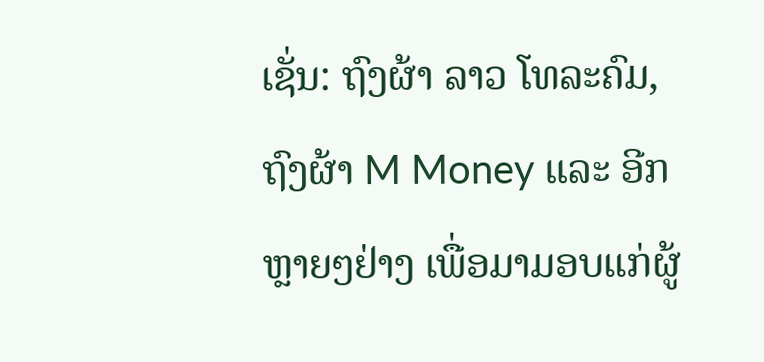ເຊັ່ນ: ຖົງຜ້າ ລາວ ໂທລະຄົມ, ຖົງຜ້າ M Money ແລະ ອີກຫຼາຍໆຢ່າງ ເພື່ອມາມອບແກ່ຜູ້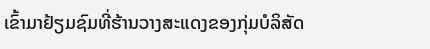ເຂົ້າມາຢ້ຽມຊົມທີ່ຮ້ານວາງສະແດງຂອງກຸ່ມບໍລິສັດ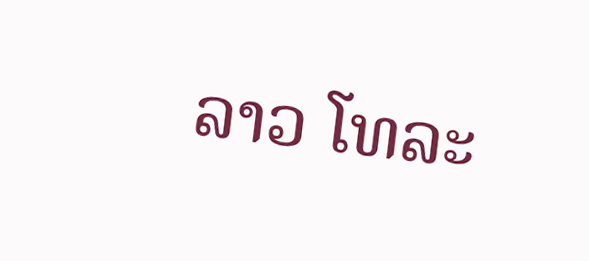ລາວ ໂທລະ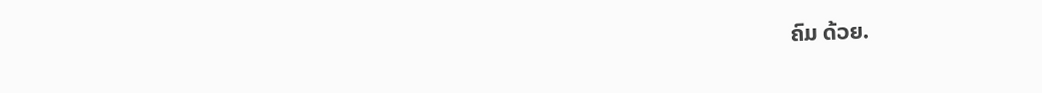ຄົມ ດ້ວຍ.